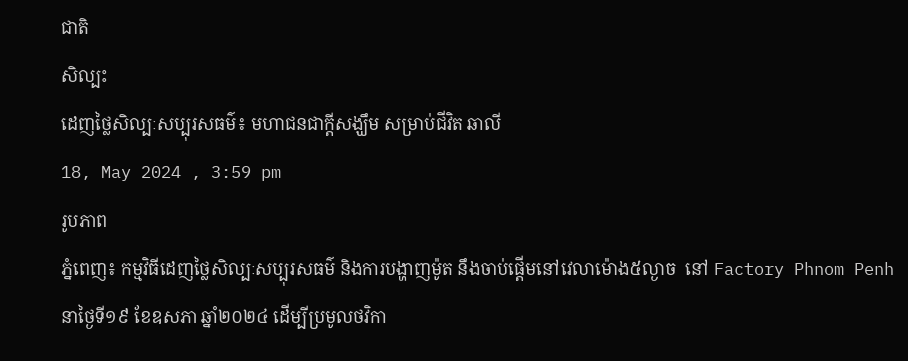ជាតិ
សិល្បះ
ដេញថ្លៃសិល្បៈសប្បុរសធម៌៖ មហាជនជាក្តីសង្ឃឹម សម្រាប់ជីវិត ឆាលី
18, May 2024 , 3:59 pm
រូបភាព
ភ្នំពេញ៖ កម្មវិធីដេញថ្លៃសិល្បៈសប្បុរសធម៌ និងការបង្ហាញម៉ូត នឹងចាប់ផ្ដើមនៅវេលាម៉ោង៥ល្ងាច  នៅ Factory Phnom Penh នាថ្ងៃទី១៩ ខែឧសភា ឆ្នាំ២០២៤ ដើម្បីប្រមូលថវិកា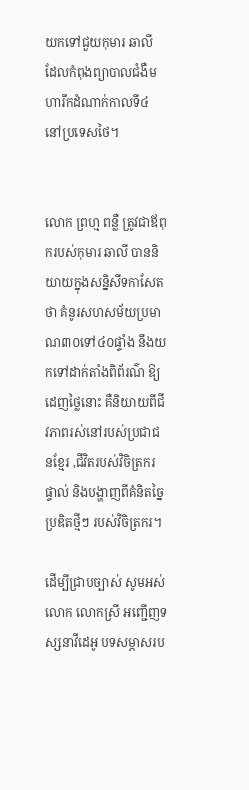យកទៅជួយកុមារ ឆាលី ដែលកំពុងព្យាបាលជំងឺមហារីកដំណាក់កាលទី៤ នៅប្រទេសថៃ។


លោក ព្រហ្ម ពន្លឺ ត្រូវជាឪពុករបស់កុមារ ឆាលី បាននិយាយក្នុងសន្និសីទកាសែតថា គំនូរសហសម័យប្រមាណ៣០ទៅ៤០ផ្ទាំង នឹងយកទៅដាក់តាំងពិព័រណ៌ ឱ្យដេញថ្លៃនោះ គឺនិយាយពីជីវភាពរស់នៅរបស់ប្រជាជនខ្មែរ ,ជីវិតរបស់វិចិត្រករផ្ទាល់ និងបង្ហាញពីគំនិតច្នៃប្រឌិតថ្មីៗ របស់វិចិត្រករ។

ដើម្បីជ្រាបច្បាស់ សូមអស់លោក លោកស្រី អញ្ជើញទស្សនាវីដេអូ បទសម្ភាសរប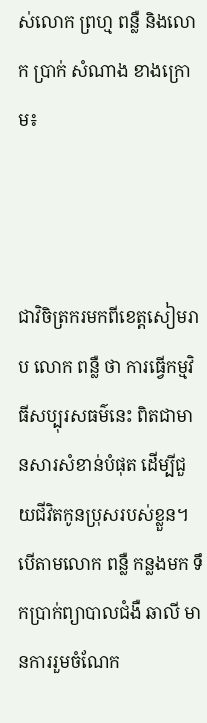ស់លោក ព្រហ្ម ពន្លឺ និងលោក ប្រាក់ សំណាង ខាងក្រោម៖



ជាវិចិត្រករមកពីខេត្តសៀមរាប លោក ពន្លឺ ថា ការធ្វើកម្មវិធីសប្បុរសធម៌នេះ ពិតជាមានសារសំខាន់បំផុត ដើម្បីជួយជីវិតកូនប្រុសរបស់ខ្លួន។ បើតាមលោក ពន្លឺ កន្លងមក ទឹកប្រាក់ព្យាបាលជំងឺ ឆាលី មានការរួមចំណែក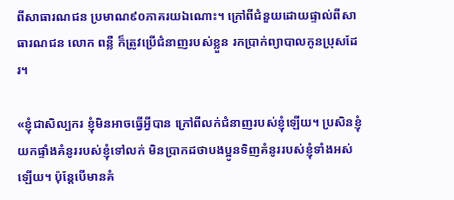ពីសាធារណជន ប្រមាណ៩០ភាគរយឯណោះ។ ក្រៅពីជំនួយដោយផ្ទាល់ពីសាធារណជន លោក ពន្លឺ ក៏ត្រូវប្រើជំនាញរបស់ខ្លួន រកប្រាក់ព្យាបាលកូនប្រុសដែរ។

«ខ្ញុំជាសិល្បករ ខ្ញុំមិនអាចធ្វើអ្វីបាន ក្រៅពីលក់ជំនាញរបស់ខ្ញុំឡើយ។ ប្រសិនខ្ញុំយកផ្ទាំងគំនូររបស់ខ្ញុំទៅលក់ មិនប្រាកដថាបងប្អូនទិញគំនូររបស់ខ្ញុំទាំងអស់ឡើយ។ ប៉ុន្តែបើមានគំ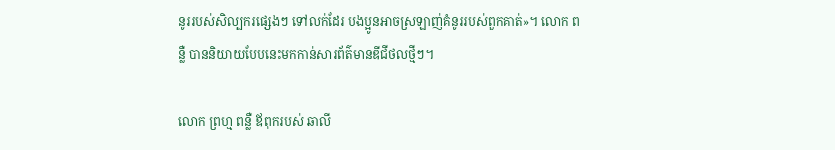នូររបស់សិល្បករផ្សេងៗ ទៅលក់ដែរ បងប្អូនអាចស្រឡាញ់គំនូររបស់ពួកគាត់»។ លោក ពន្លឺ បាននិយាយបែបនេះមកកាន់សារព័ត៌មានឌីជីថលថ្មីៗ។

លោក ព្រហ្ម ពន្លឺ ឪពុករបស់ ឆាលី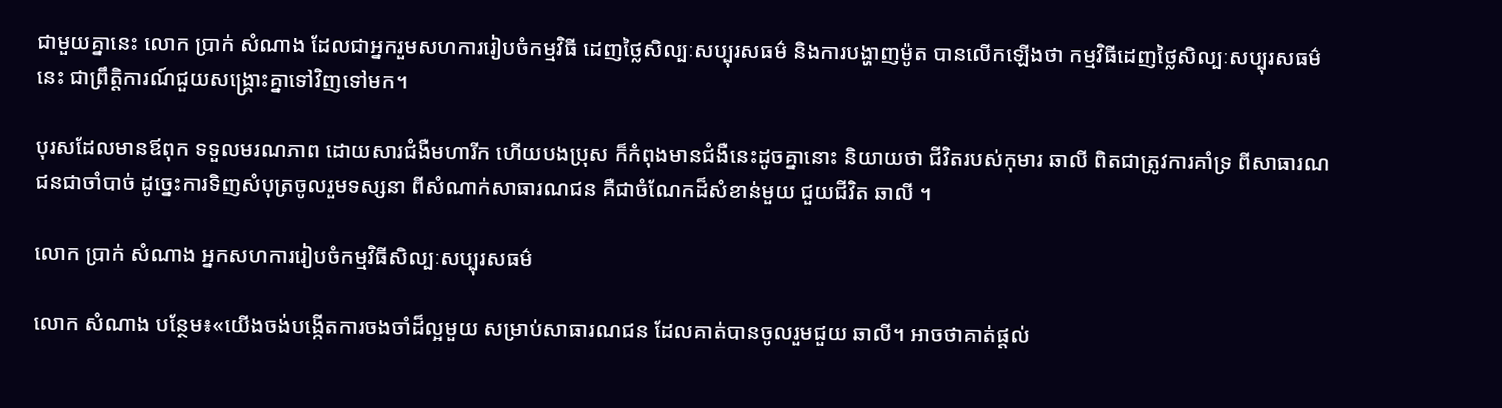ជាមួយគ្នានេះ លោក ប្រាក់ សំណាង ដែលជាអ្នករួមសហការរៀបចំកម្មវិធី ដេញថ្លៃសិល្បៈសប្បុរសធម៌ និងការបង្ហាញម៉ូត បានលើកឡើងថា កម្មវិធីដេញថ្លៃសិល្បៈសប្បុរសធម៌នេះ ជាព្រឹត្តិការណ៍ជួយសង្គ្រោះគ្នាទៅវិញទៅមក។

បុរសដែលមានឪពុក ទទួលមរណភាព ដោយសារជំងឺមហារីក ហើយបងប្រុស ក៏កំពុងមានជំងឺនេះដូចគ្នានោះ និយាយថា ជីវិតរបស់កុមារ ឆាលី ពិតជាត្រូវការគាំទ្រ ពីសាធារណជនជាចាំបាច់ ដូច្នេះការទិញសំបុត្រចូលរួមទស្សនា ពីសំណាក់សាធារណជន គឺជាចំណែកដ៏សំខាន់មួយ ជួយជីវិត ឆាលី ។

លោក ប្រាក់ សំណាង អ្នកសហការរៀបចំកម្មវិធីសិល្បៈសប្បុរសធម៌

លោក សំណាង បន្ថែម៖«យើងចង់បង្កើតការចងចាំដ៏ល្អមួយ សម្រាប់សាធារណជន ដែលគាត់បានចូលរួមជួយ ឆាលី។ អាចថាគាត់ផ្ដល់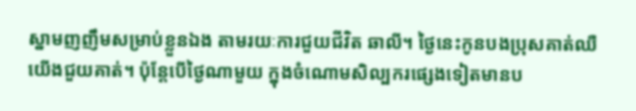ស្នាមញញឹមសម្រាប់ខ្លួនឯង តាមរយៈការជួយជីវិត ឆាលី។ ថ្ងៃនេះកូនបងប្រុសគាត់ឈឺ យើងជួយគាត់។ ប៉ុន្តែបើថ្ងៃណាមួយ ក្នុងចំណោមសិល្បករផ្សេងទៀតមានប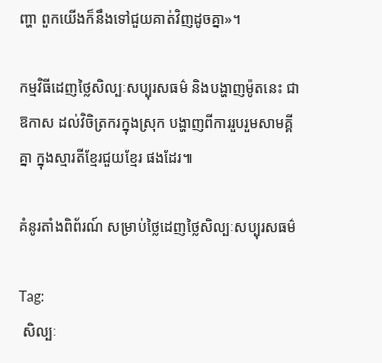ញ្ហា ពួកយើងក៏នឹងទៅជួយគាត់វិញដូចគ្នា»។

កម្មវិធីដេញថ្លៃសិល្បៈសប្បុរសធម៌ និងបង្ហាញម៉ូតនេះ ជាឱកាស ដល់វិចិត្រករក្នុងស្រុក បង្ហាញពីការរួបរួមសាមគ្គីគ្នា ក្នុងស្មារតីខ្មែរជួយខ្មែរ ផងដែរ៕

គំនូរតាំងពិព័រណ៍ សម្រាប់ថ្លៃដេញថ្លៃសិល្បៈសប្បុរសធម៌

Tag:
 សិល្បៈ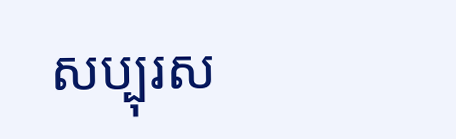សប្បុរស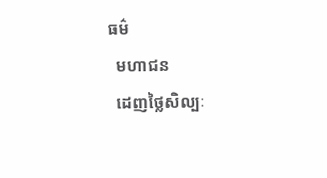ធម៌
  មហាជន
  ដេញថ្លៃសិល្បៈ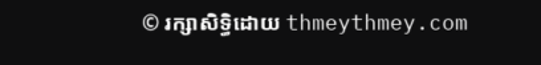© រក្សាសិទ្ធិដោយ thmeythmey.com